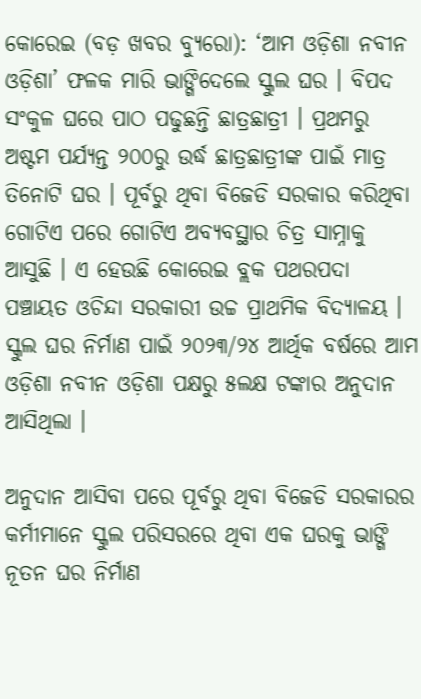କୋରେଇ (ବଡ଼ ଖବର ବ୍ୟୁରୋ): ‘ଆମ ଓଡ଼ିଶା ନବୀନ ଓଡ଼ିଶା’ ଫଳକ ମାରି ଭାଙ୍ଗିଦେଲେ ସ୍କୁଲ ଘର । ବିପଦ ସଂକୁଳ ଘରେ ପାଠ ପଢୁଛନ୍ତି ଛାତ୍ରଛାତ୍ରୀ । ପ୍ରଥମରୁ ଅଷ୍ଟମ ପର୍ଯ୍ୟନ୍ତ ୨୦୦ରୁ ଉର୍ଦ୍ଧ ଛାତ୍ରଛାତ୍ରୀଙ୍କ ପାଇଁ ମାତ୍ର ତିନୋଟି ଘର । ପୂର୍ବରୁ ଥିବା ବିଜେଡି ସରକାର କରିଥିବା ଗୋଟିଏ ପରେ ଗୋଟିଏ ଅବ୍ୟବସ୍ଥାର ଚିତ୍ର ସାମ୍ନାକୁ ଆସୁଛି । ଏ ହେଉଛି କୋରେଇ ବ୍ଲକ ପଥରପଦା ପଞ୍ଚାୟତ ଓଚିନ୍ଦା ସରକାରୀ ଉଚ୍ଚ ପ୍ରାଥମିକ ବିଦ୍ୟାଳୟ । ସ୍କୁଲ ଘର ନିର୍ମାଣ ପାଇଁ ୨୦୨୩/୨୪ ଆର୍ଥିକ ବର୍ଷରେ ଆମ ଓଡ଼ିଶା ନବୀନ ଓଡ଼ିଶା ପକ୍ଷରୁ ୫ଲକ୍ଷ ଟଙ୍କାର ଅନୁଦାନ ଆସିଥିଲା ।

ଅନୁଦାନ ଆସିବା ପରେ ପୂର୍ବରୁ ଥିବା ବିଜେଡି ସରକାରର କର୍ମୀମାନେ ସ୍କୁଲ ପରିସରରେ ଥିବା ଏକ ଘରକୁ ଭାଙ୍ଗି ନୂତନ ଘର ନିର୍ମାଣ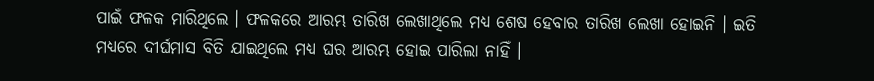ପାଇଁ ଫଳକ ମାରିଥିଲେ । ଫଳକରେ ଆରମ୍ଭ ତାରିଖ ଲେଖାଥିଲେ ମଧ୍ୟ ଶେଷ ହେବାର ତାରିଖ ଲେଖା ହୋଇନି । ଇତି ମଧ୍ୟରେ ଦୀର୍ଘମାସ ବିତି ଯାଇଥିଲେ ମଧ୍ୟ ଘର ଆରମ୍ଭ ହୋଇ ପାରିଲା ନାହିଁ ।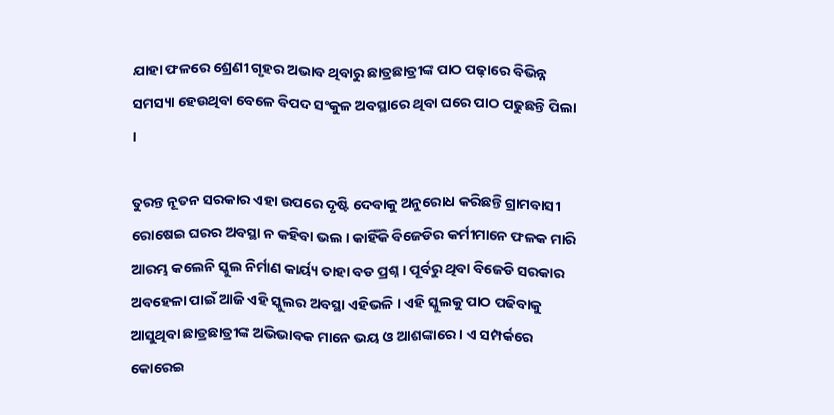ଯାହା ଫଳରେ ଶ୍ରେଣୀ ଗୃହର ଅଭାବ ଥିବାରୁ ଛାତ୍ରଛାତ୍ରୀଙ୍କ ପାଠ ପଢ଼ାରେ ବିଭିନ୍ନ ସମସ୍ୟା ହେଉଥିବା ବେଳେ ବିପଦ ସଂକୁଳ ଅବସ୍ଥାରେ ଥିବା ଘରେ ପାଠ ପଢୁଛନ୍ତି ପିଲା ।

ତୁରନ୍ତ ନୂତନ ସରକାର ଏହା ଉପରେ ଦୃଷ୍ଟି ଦେବାକୁ ଅନୁରୋଧ କରିଛନ୍ତି ଗ୍ରାମବାସୀ ରୋଷେଇ ଘରର ଅବସ୍ଥା ନ କହିବା ଭଲ । କାହିଁକି ବିଜେଡିର କର୍ମୀମାନେ ଫଳକ ମାରି ଆରମ୍ଭ କଲେନି ସ୍କୁଲ ନିର୍ମାଣ କାର୍ୟ୍ୟ ତାହା ବଡ ପ୍ରଶ୍ନ । ପୂର୍ବରୁ ଥିବା ବିଜେଡି ସରକାର ଅବହେଳା ପାଇଁ ଆଜି ଏହି ସ୍କୁଲର ଅବସ୍ଥା ଏହିଭଳି । ଏହି ସ୍କୁଲକୁ ପାଠ ପଢିବାକୁ ଆସୁଥିବା ଛାତ୍ରଛାତ୍ରୀଙ୍କ ଅଭିଭାବକ ମାନେ ଭୟ ଓ ଆଶଙ୍କାରେ । ଏ ସମ୍ପର୍କରେ କୋରେଇ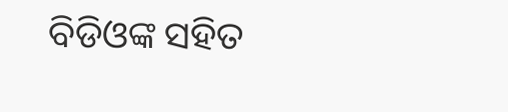ବିଡିଓଙ୍କ ସହିତ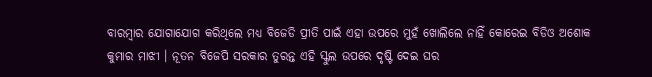ବାରମ୍ବାର ଯୋଗାଯୋଗ କରିଥିଲେ ମଧ୍ୟ ବିଜେଡି ପ୍ରୀତି ପାଇଁ ଏହା ଉପରେ ମୁହଁ ଖୋଲିଲେ ନାହିଁ କୋରେଇ ବିଡିଓ ଅଶୋକ କୁମାର ମାଝୀ । ନୂତନ ବିଜେପି ସରକାର ତୁରନ୍ତ ଏହି ସ୍କୁଲ ଉପରେ ଦୃଷ୍ଟି ଦେଇ ଘର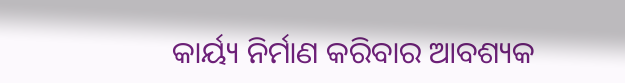କାର୍ୟ୍ୟ ନିର୍ମାଣ କରିବାର ଆବଶ୍ୟକ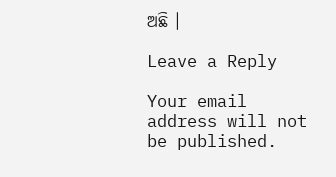ଅଛି ।

Leave a Reply

Your email address will not be published.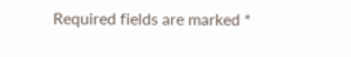Required fields are marked *